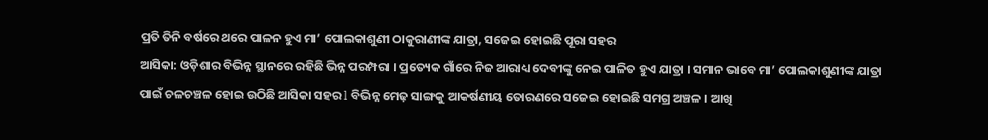ପ୍ରତି ତିନି ବର୍ଷରେ ଥରେ ପାଳନ ହୁଏ ମା’ ପୋଲକାଶୁଣୀ ଠାକୁରାଣୀଙ୍କ ଯାତ୍ରା, ସଜେଇ ହୋଇଛି ପୂରା ସହର
ଆସିକା: ଓଡ଼ିଶାର ବିଭିନ୍ନ ସ୍ଥାନରେ ରହିଛି ଭିନ୍ନ ପରମ୍ପରା । ପ୍ରତ୍ୟେକ ଗାଁରେ ନିଜ ଆରାଧ୍ୟ ଦେବୀଙ୍କୁ ନେଇ ପାଳିତ ହୁଏ ଯାତ୍ରା । ସମାନ ଭାବେ ମା’ ପୋଲକାଶୁଣୀଙ୍କ ଯାତ୍ରା ପାଇଁ ଚଳଚଞ୍ଚଳ ହୋଇ ଉଠିଛି ଆସିକା ସହର l ବିଭିନ୍ନ ମେଢ଼ ସାଙ୍ଗକୁ ଆକର୍ଷଣୀୟ ତୋରଣରେ ସଜେଇ ହୋଇଛି ସମଗ୍ର ଅଞ୍ଚଳ । ଆଖି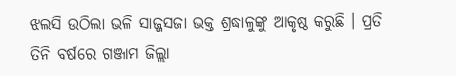ଝଲସି ଉଠିଲା ଭଳି ସାଜ୍ଜସଜା ଭକ୍ତ ଶ୍ରଦ୍ଧାଳୁଙ୍କୁ ଆକୃଷ୍ଠ କରୁଛି । ପ୍ରତି ତିନି ବର୍ଷରେ ଗଞ୍ଜାମ ଜିଲ୍ଲା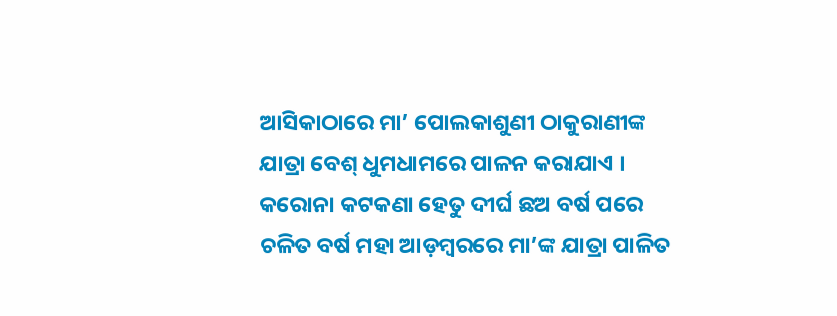ଆସିକାଠାରେ ମା’ ପୋଲକାଶୁଣୀ ଠାକୁରାଣୀଙ୍କ ଯାତ୍ରା ବେଶ୍ ଧୁମଧାମରେ ପାଳନ କରାଯାଏ ।
କରୋନା କଟକଣା ହେତୁ ଦୀର୍ଘ ଛଅ ବର୍ଷ ପରେ ଚଳିତ ବର୍ଷ ମହା ଆଡ଼ମ୍ବରରେ ମା’ଙ୍କ ଯାତ୍ରା ପାଳିତ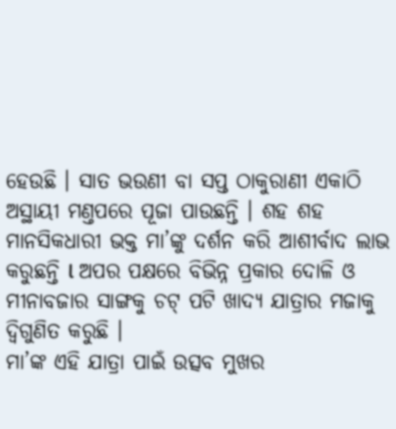ହେଉଛି । ସାତ ଭଉଣୀ ବା ସପ୍ତ ଠାକୁରାଣୀ ଏକାଠି ଅସ୍ଥାୟୀ ମଣ୍ତପରେ ପୂଜା ପାଉଛନ୍ତି । ଶହ ଶହ ମାନସିକଧାରୀ ଭକ୍ତ ମା’ଙ୍କୁ ଦର୍ଶନ କରି ଆଶୀର୍ବାଦ ଲାଭ କରୁଛନ୍ତି l ଅପର ପକ୍ଷରେ ବିଭିନ୍ନ ପ୍ରକାର ଦୋଳି ଓ ମୀନାବଜାର ସାଙ୍ଗକୁ ଚଟ୍ ପଟି ଖାଦ୍ୟ ଯାତ୍ରାର ମଜାକୁ ଦ୍ଵିଗୁଣିତ କରୁଛି ।
ମା’ଙ୍କ ଏହି ଯାତ୍ରା ପାଇଁ ଉତ୍ସବ ମୁଖର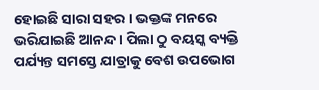ହୋଇଛି ସାରା ସହର । ଭକ୍ତଙ୍କ ମନରେ ଭରିଯାଇଛି ଆନନ୍ଦ । ପିଲା ଠୁ ବୟସ୍କ ବ୍ୟକ୍ତି ପର୍ଯ୍ୟନ୍ତ ସମସ୍ତେ ଯାତ୍ରାକୁ ବେଶ ଉପଭୋଗ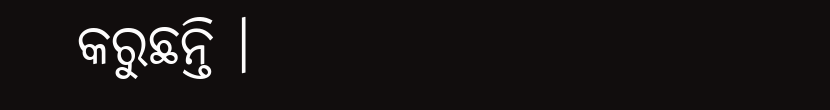କରୁଛନ୍ତି ।